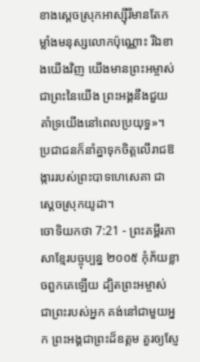ខាងស្ដេចស្រុកអាស្ស៊ីរីមានតែកម្លាំងមនុស្សលោកប៉ុណ្ណោះ រីឯខាងយើងវិញ យើងមានព្រះអម្ចាស់ជាព្រះនៃយើង ព្រះអង្គនឹងជួយគាំទ្រយើងនៅពេលប្រយុទ្ធ»។ ប្រជាជនក៏នាំគ្នាទុកចិត្តលើរាជឱង្ការរបស់ព្រះបាទហេសេគា ជាស្ដេចស្រុកយូដា។
ចោទិយកថា 7:21 - ព្រះគម្ពីរភាសាខ្មែរបច្ចុប្បន្ន ២០០៥ កុំភ័យខ្លាចពួកគេឡើយ ដ្បិតព្រះអម្ចាស់ ជាព្រះរបស់អ្នក គង់នៅជាមួយអ្នក ព្រះអង្គជាព្រះដ៏ឧត្ដម គួរឲ្យស្ញែ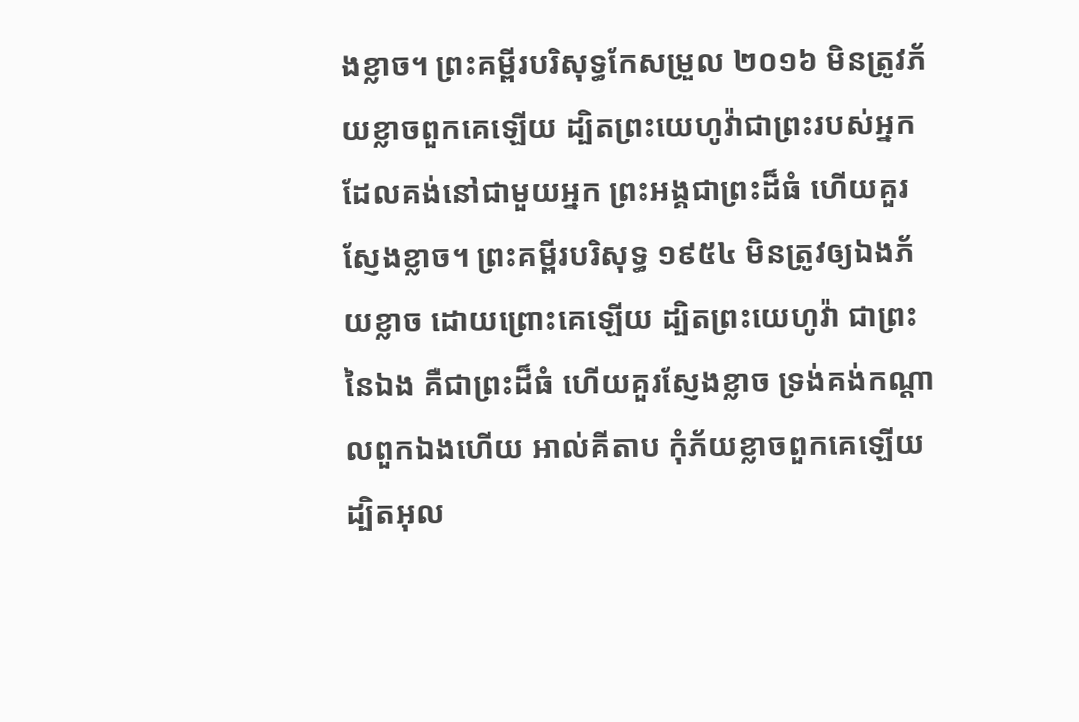ងខ្លាច។ ព្រះគម្ពីរបរិសុទ្ធកែសម្រួល ២០១៦ មិនត្រូវភ័យខ្លាចពួកគេឡើយ ដ្បិតព្រះយេហូវ៉ាជាព្រះរបស់អ្នក ដែលគង់នៅជាមួយអ្នក ព្រះអង្គជាព្រះដ៏ធំ ហើយគួរស្ញែងខ្លាច។ ព្រះគម្ពីរបរិសុទ្ធ ១៩៥៤ មិនត្រូវឲ្យឯងភ័យខ្លាច ដោយព្រោះគេឡើយ ដ្បិតព្រះយេហូវ៉ា ជាព្រះនៃឯង គឺជាព្រះដ៏ធំ ហើយគួរស្ញែងខ្លាច ទ្រង់គង់កណ្តាលពួកឯងហើយ អាល់គីតាប កុំភ័យខ្លាចពួកគេឡើយ ដ្បិតអុល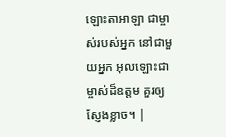ឡោះតាអាឡា ជាម្ចាស់របស់អ្នក នៅជាមួយអ្នក អុលឡោះជាម្ចាស់ដ៏ឧត្តម គួរឲ្យស្ញែងខ្លាច។ |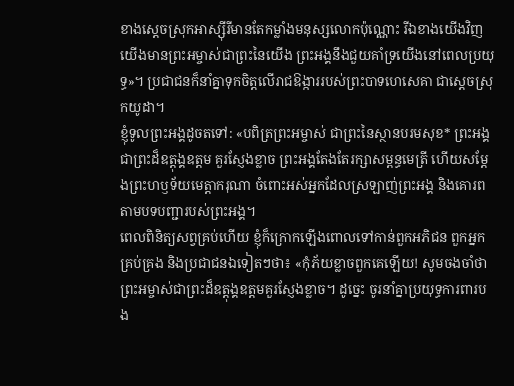ខាងស្ដេចស្រុកអាស្ស៊ីរីមានតែកម្លាំងមនុស្សលោកប៉ុណ្ណោះ រីឯខាងយើងវិញ យើងមានព្រះអម្ចាស់ជាព្រះនៃយើង ព្រះអង្គនឹងជួយគាំទ្រយើងនៅពេលប្រយុទ្ធ»។ ប្រជាជនក៏នាំគ្នាទុកចិត្តលើរាជឱង្ការរបស់ព្រះបាទហេសេគា ជាស្ដេចស្រុកយូដា។
ខ្ញុំទូលព្រះអង្គដូចតទៅ: «បពិត្រព្រះអម្ចាស់ ជាព្រះនៃស្ថានបរមសុខ* ព្រះអង្គជាព្រះដ៏ឧត្ដុង្គឧត្ដម គួរស្ញែងខ្លាច ព្រះអង្គតែងតែរក្សាសម្ពន្ធមេត្រី ហើយសម្តែងព្រះហឫទ័យមេត្តាករុណា ចំពោះអស់អ្នកដែលស្រឡាញ់ព្រះអង្គ និងគោរពតាមបទបញ្ជារបស់ព្រះអង្គ។
ពេលពិនិត្យសព្វគ្រប់ហើយ ខ្ញុំក៏ក្រោកឡើងពោលទៅកាន់ពួកអភិជន ពួកអ្នកគ្រប់គ្រង និងប្រជាជនឯទៀតៗថា៖ «កុំភ័យខ្លាចពួកគេឡើយ! សូមចងចាំថា ព្រះអម្ចាស់ជាព្រះដ៏ឧត្ដុង្គឧត្ដមគួរស្ញែងខ្លាច។ ដូច្នេះ ចូរនាំគ្នាប្រយុទ្ធការពារបង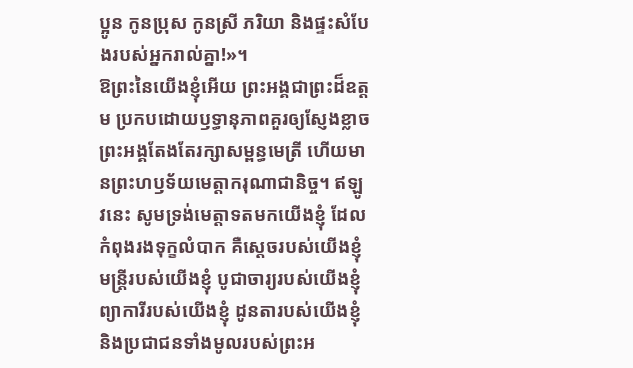ប្អូន កូនប្រុស កូនស្រី ភរិយា និងផ្ទះសំបែងរបស់អ្នករាល់គ្នា!»។
ឱព្រះនៃយើងខ្ញុំអើយ ព្រះអង្គជាព្រះដ៏ឧត្ដម ប្រកបដោយឫទ្ធានុភាពគួរឲ្យស្ញែងខ្លាច ព្រះអង្គតែងតែរក្សាសម្ពន្ធមេត្រី ហើយមានព្រះហឫទ័យមេត្តាករុណាជានិច្ច។ ឥឡូវនេះ សូមទ្រង់មេត្តាទតមកយើងខ្ញុំ ដែលកំពុងរងទុក្ខលំបាក គឺស្ដេចរបស់យើងខ្ញុំ មន្ត្រីរបស់យើងខ្ញុំ បូជាចារ្យរបស់យើងខ្ញុំ ព្យាការីរបស់យើងខ្ញុំ ដូនតារបស់យើងខ្ញុំ និងប្រជាជនទាំងមូលរបស់ព្រះអ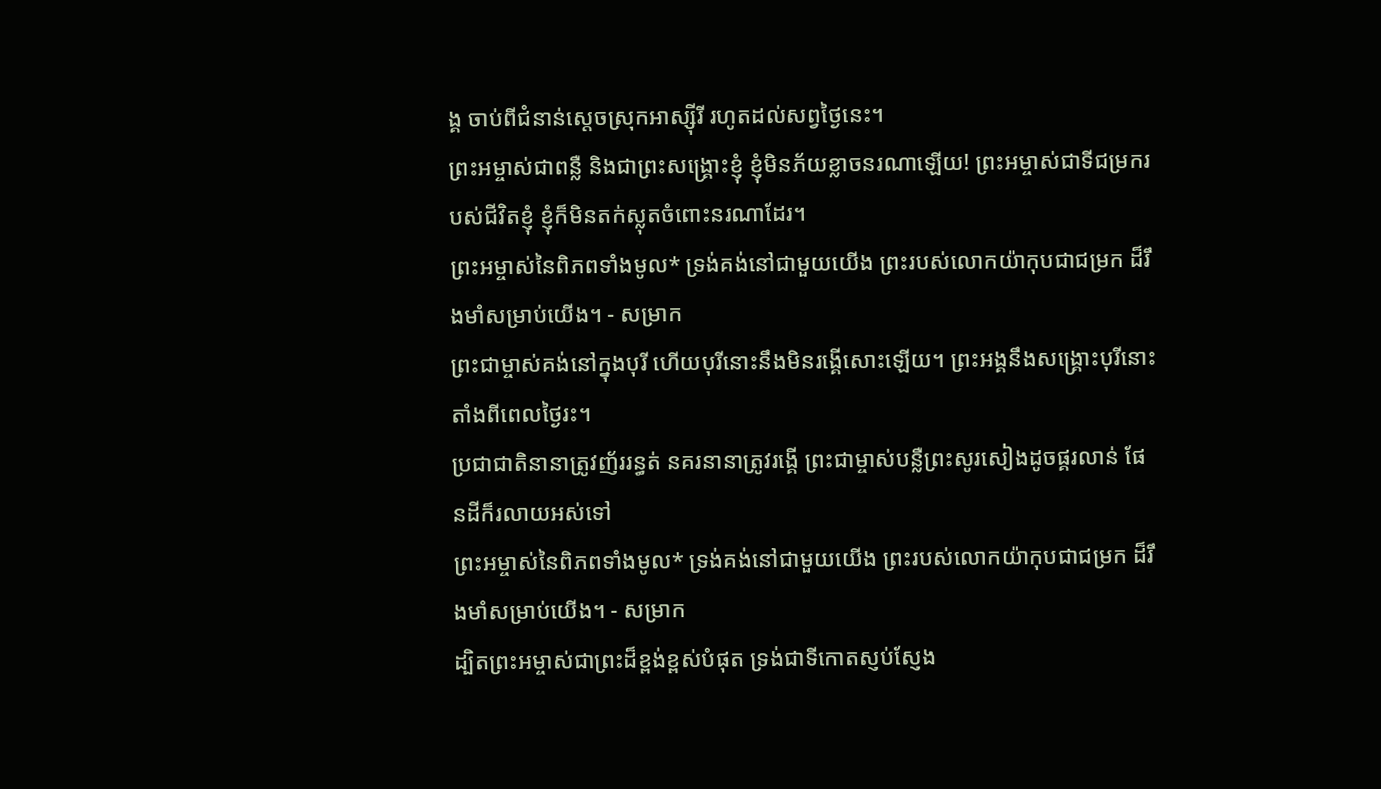ង្គ ចាប់ពីជំនាន់ស្ដេចស្រុកអាស្ស៊ីរី រហូតដល់សព្វថ្ងៃនេះ។
ព្រះអម្ចាស់ជាពន្លឺ និងជាព្រះសង្គ្រោះខ្ញុំ ខ្ញុំមិនភ័យខ្លាចនរណាឡើយ! ព្រះអម្ចាស់ជាទីជម្រករបស់ជីវិតខ្ញុំ ខ្ញុំក៏មិនតក់ស្លុតចំពោះនរណាដែរ។
ព្រះអម្ចាស់នៃពិភពទាំងមូល* ទ្រង់គង់នៅជាមួយយើង ព្រះរបស់លោកយ៉ាកុបជាជម្រក ដ៏រឹងមាំសម្រាប់យើង។ - សម្រាក
ព្រះជាម្ចាស់គង់នៅក្នុងបុរី ហើយបុរីនោះនឹងមិនរង្គើសោះឡើយ។ ព្រះអង្គនឹងសង្គ្រោះបុរីនោះ តាំងពីពេលថ្ងៃរះ។
ប្រជាជាតិនានាត្រូវញ័ររន្ធត់ នគរនានាត្រូវរង្គើ ព្រះជាម្ចាស់បន្លឺព្រះសូរសៀងដូចផ្គរលាន់ ផែនដីក៏រលាយអស់ទៅ
ព្រះអម្ចាស់នៃពិភពទាំងមូល* ទ្រង់គង់នៅជាមួយយើង ព្រះរបស់លោកយ៉ាកុបជាជម្រក ដ៏រឹងមាំសម្រាប់យើង។ - សម្រាក
ដ្បិតព្រះអម្ចាស់ជាព្រះដ៏ខ្ពង់ខ្ពស់បំផុត ទ្រង់ជាទីកោតស្ញប់ស្ញែង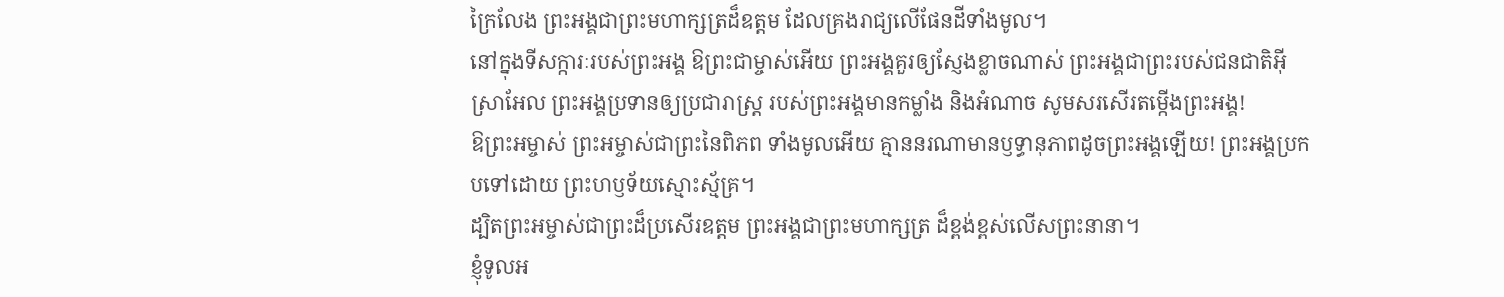ក្រៃលែង ព្រះអង្គជាព្រះមហាក្សត្រដ៏ឧត្ដម ដែលគ្រងរាជ្យលើផែនដីទាំងមូល។
នៅក្នុងទីសក្ការៈរបស់ព្រះអង្គ ឱព្រះជាម្ចាស់អើយ ព្រះអង្គគួរឲ្យស្ញែងខ្លាចណាស់ ព្រះអង្គជាព្រះរបស់ជនជាតិអ៊ីស្រាអែល ព្រះអង្គប្រទានឲ្យប្រជារាស្ដ្រ របស់ព្រះអង្គមានកម្លាំង និងអំណាច សូមសរសើរតម្កើងព្រះអង្គ!
ឱព្រះអម្ចាស់ ព្រះអម្ចាស់ជាព្រះនៃពិភព ទាំងមូលអើយ គ្មាននរណាមានឫទ្ធានុភាពដូចព្រះអង្គឡើយ! ព្រះអង្គប្រកបទៅដោយ ព្រះហឫទ័យស្មោះស្ម័គ្រ។
ដ្បិតព្រះអម្ចាស់ជាព្រះដ៏ប្រសើរឧត្ដម ព្រះអង្គជាព្រះមហាក្សត្រ ដ៏ខ្ពង់ខ្ពស់លើសព្រះនានា។
ខ្ញុំទូលអ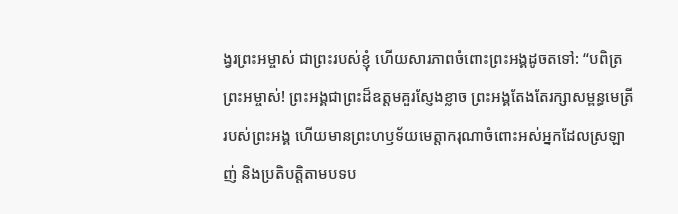ង្វរព្រះអម្ចាស់ ជាព្រះរបស់ខ្ញុំ ហើយសារភាពចំពោះព្រះអង្គដូចតទៅ: “បពិត្រព្រះអម្ចាស់! ព្រះអង្គជាព្រះដ៏ឧត្ដមគួរស្ញែងខ្លាច ព្រះអង្គតែងតែរក្សាសម្ពន្ធមេត្រីរបស់ព្រះអង្គ ហើយមានព្រះហឫទ័យមេត្តាករុណាចំពោះអស់អ្នកដែលស្រឡាញ់ និងប្រតិបត្តិតាមបទប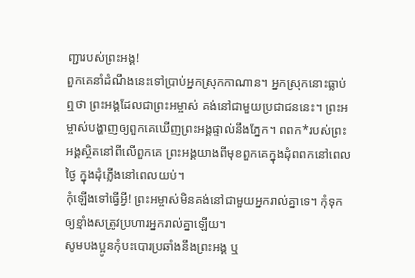ញ្ជារបស់ព្រះអង្គ!
ពួកគេនាំដំណឹងនេះទៅប្រាប់អ្នកស្រុកកាណាន។ អ្នកស្រុកនោះធ្លាប់ឮថា ព្រះអង្គដែលជាព្រះអម្ចាស់ គង់នៅជាមួយប្រជាជននេះ។ ព្រះអម្ចាស់បង្ហាញឲ្យពួកគេឃើញព្រះអង្គផ្ទាល់នឹងភ្នែក។ ពពក*របស់ព្រះអង្គស្ថិតនៅពីលើពួកគេ ព្រះអង្គយាងពីមុខពួកគេក្នុងដុំពពកនៅពេលថ្ងៃ ក្នុងដុំភ្លើងនៅពេលយប់។
កុំឡើងទៅធ្វើអ្វី! ព្រះអម្ចាស់មិនគង់នៅជាមួយអ្នករាល់គ្នាទេ។ កុំទុកឲ្យខ្មាំងសត្រូវប្រហារអ្នករាល់គ្នាឡើយ។
សូមបងប្អូនកុំបះបោរប្រឆាំងនឹងព្រះអង្គ ឬ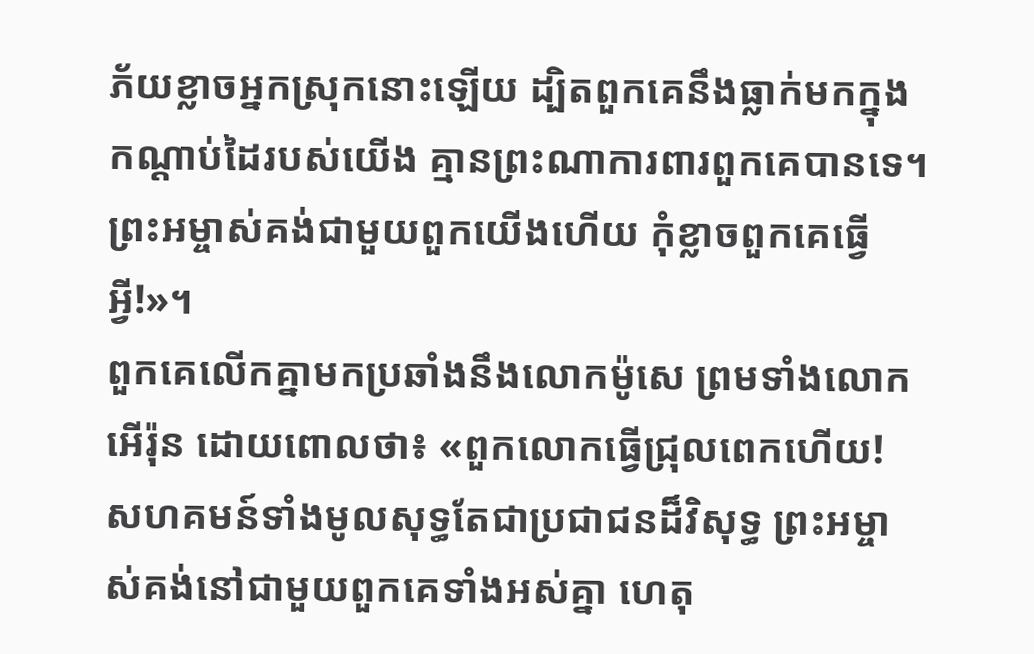ភ័យខ្លាចអ្នកស្រុកនោះឡើយ ដ្បិតពួកគេនឹងធ្លាក់មកក្នុងកណ្ដាប់ដៃរបស់យើង គ្មានព្រះណាការពារពួកគេបានទេ។ ព្រះអម្ចាស់គង់ជាមួយពួកយើងហើយ កុំខ្លាចពួកគេធ្វើអ្វី!»។
ពួកគេលើកគ្នាមកប្រឆាំងនឹងលោកម៉ូសេ ព្រមទាំងលោកអើរ៉ុន ដោយពោលថា៖ «ពួកលោកធ្វើជ្រុលពេកហើយ! សហគមន៍ទាំងមូលសុទ្ធតែជាប្រជាជនដ៏វិសុទ្ធ ព្រះអម្ចាស់គង់នៅជាមួយពួកគេទាំងអស់គ្នា ហេតុ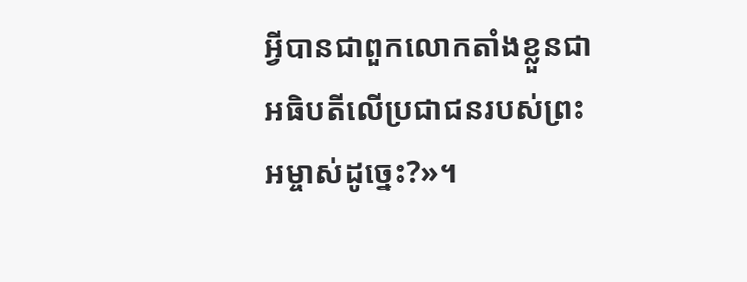អ្វីបានជាពួកលោកតាំងខ្លួនជាអធិបតីលើប្រជាជនរបស់ព្រះអម្ចាស់ដូច្នេះ?»។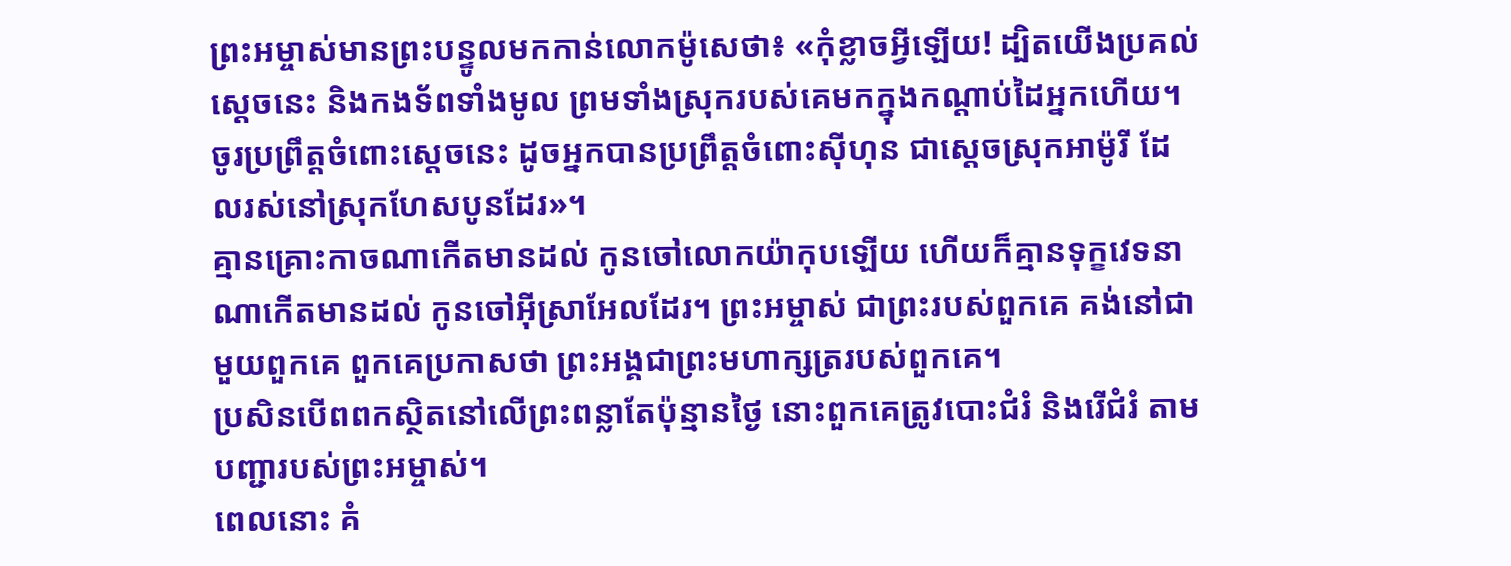ព្រះអម្ចាស់មានព្រះបន្ទូលមកកាន់លោកម៉ូសេថា៖ «កុំខ្លាចអ្វីឡើយ! ដ្បិតយើងប្រគល់ស្ដេចនេះ និងកងទ័ពទាំងមូល ព្រមទាំងស្រុករបស់គេមកក្នុងកណ្ដាប់ដៃអ្នកហើយ។ ចូរប្រព្រឹត្តចំពោះស្ដេចនេះ ដូចអ្នកបានប្រព្រឹត្តចំពោះស៊ីហុន ជាស្ដេចស្រុកអាម៉ូរី ដែលរស់នៅស្រុកហែសបូនដែរ»។
គ្មានគ្រោះកាចណាកើតមានដល់ កូនចៅលោកយ៉ាកុបឡើយ ហើយក៏គ្មានទុក្ខវេទនាណាកើតមានដល់ កូនចៅអ៊ីស្រាអែលដែរ។ ព្រះអម្ចាស់ ជាព្រះរបស់ពួកគេ គង់នៅជាមួយពួកគេ ពួកគេប្រកាសថា ព្រះអង្គជាព្រះមហាក្សត្ររបស់ពួកគេ។
ប្រសិនបើពពកស្ថិតនៅលើព្រះពន្លាតែប៉ុន្មានថ្ងៃ នោះពួកគេត្រូវបោះជំរំ និងរើជំរំ តាមបញ្ជារបស់ព្រះអម្ចាស់។
ពេលនោះ គំ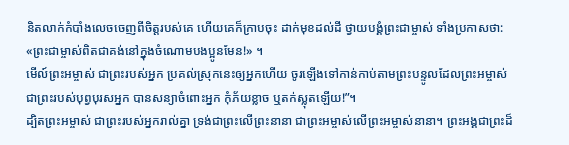និតលាក់កំបាំងលេចចេញពីចិត្តរបស់គេ ហើយគេក៏ក្រាបចុះ ដាក់មុខដល់ដី ថ្វាយបង្គំព្រះជាម្ចាស់ ទាំងប្រកាសថា: «ព្រះជាម្ចាស់ពិតជាគង់នៅក្នុងចំណោមបងប្អូនមែន!» ។
មើល៍ព្រះអម្ចាស់ ជាព្រះរបស់អ្នក ប្រគល់ស្រុកនេះឲ្យអ្នកហើយ ចូរឡើងទៅកាន់កាប់តាមព្រះបន្ទូលដែលព្រះអម្ចាស់ ជាព្រះរបស់បុព្វបុរសអ្នក បានសន្យាចំពោះអ្នក កុំភ័យខ្លាច ឬតក់ស្លុតឡើយ!”។
ដ្បិតព្រះអម្ចាស់ ជាព្រះរបស់អ្នករាល់គ្នា ទ្រង់ជាព្រះលើព្រះនានា ជាព្រះអម្ចាស់លើព្រះអម្ចាស់នានា។ ព្រះអង្គជាព្រះដ៏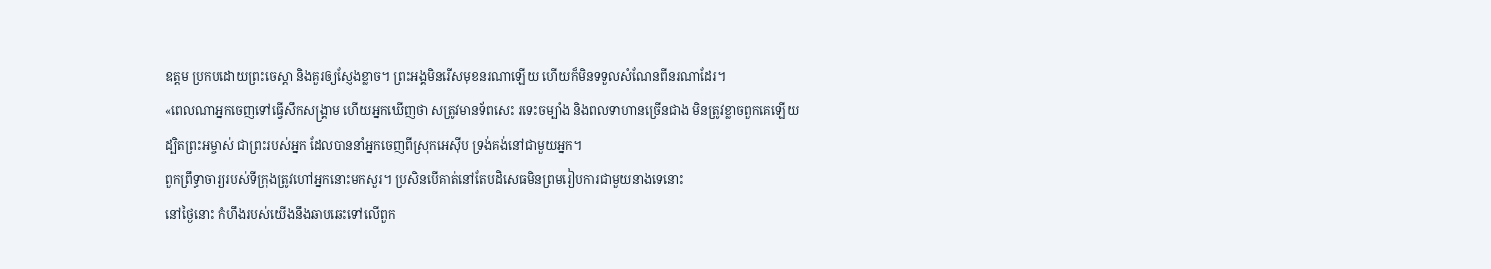ឧត្ដម ប្រកបដោយព្រះចេស្ដា និងគួរឲ្យស្ញែងខ្លាច។ ព្រះអង្គមិនរើសមុខនរណាឡើយ ហើយក៏មិនទទួលសំណែនពីនរណាដែរ។
«ពេលណាអ្នកចេញទៅធ្វើសឹកសង្គ្រាម ហើយអ្នកឃើញថា សត្រូវមានទ័ពសេះ រទេះចម្បាំង និងពលទាហានច្រើនជាង មិនត្រូវខ្លាចពួកគេឡើយ ដ្បិតព្រះអម្ចាស់ ជាព្រះរបស់អ្នក ដែលបាននាំអ្នកចេញពីស្រុកអេស៊ីប ទ្រង់គង់នៅជាមួយអ្នក។
ពួកព្រឹទ្ធាចារ្យរបស់ទីក្រុងត្រូវហៅអ្នកនោះមកសួរ។ ប្រសិនបើគាត់នៅតែបដិសេធមិនព្រមរៀបការជាមួយនាងទេនោះ
នៅថ្ងៃនោះ កំហឹងរបស់យើងនឹងឆាបឆេះទៅលើពួក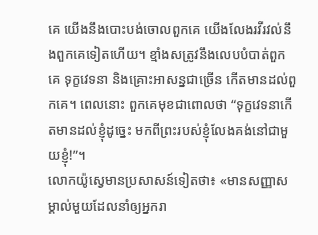គេ យើងនឹងបោះបង់ចោលពួកគេ យើងលែងរវីរវល់នឹងពួកគេទៀតហើយ។ ខ្មាំងសត្រូវនឹងលេបបំបាត់ពួកគេ ទុក្ខវេទនា និងគ្រោះអាសន្នជាច្រើន កើតមានដល់ពួកគេ។ ពេលនោះ ពួកគេមុខជាពោលថា “ទុក្ខវេទនាកើតមានដល់ខ្ញុំដូច្នេះ មកពីព្រះរបស់ខ្ញុំលែងគង់នៅជាមួយខ្ញុំ!”។
លោកយ៉ូស្វេមានប្រសាសន៍ទៀតថា៖ «មានសញ្ញាសម្គាល់មួយដែលនាំឲ្យអ្នករា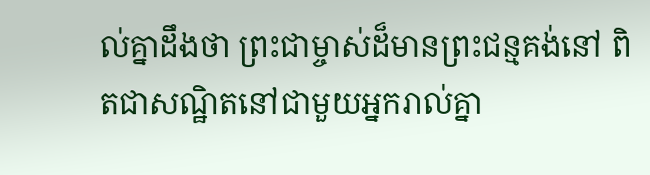ល់គ្នាដឹងថា ព្រះជាម្ចាស់ដ៏មានព្រះជន្មគង់នៅ ពិតជាសណ្ឋិតនៅជាមួយអ្នករាល់គ្នា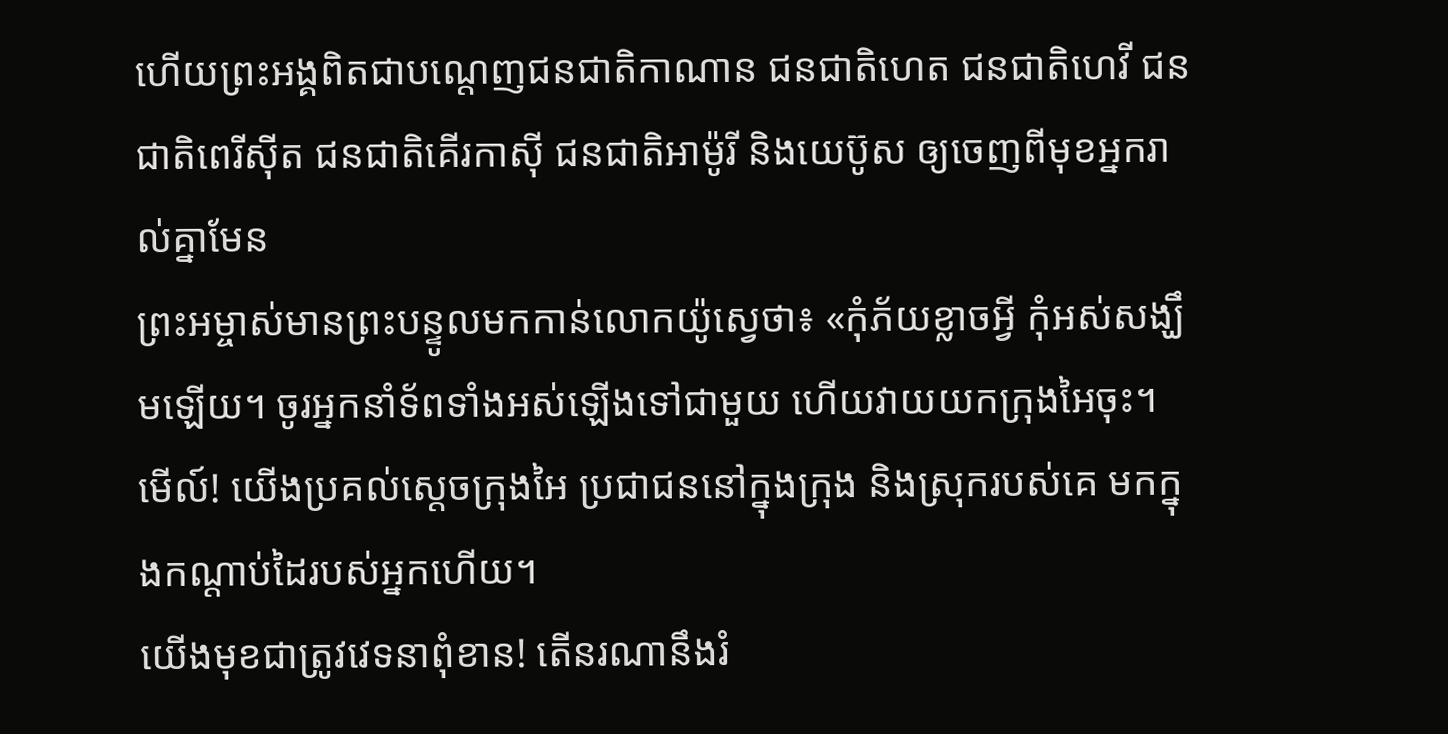ហើយព្រះអង្គពិតជាបណ្ដេញជនជាតិកាណាន ជនជាតិហេត ជនជាតិហេវី ជនជាតិពេរីស៊ីត ជនជាតិគើរកាស៊ី ជនជាតិអាម៉ូរី និងយេប៊ូស ឲ្យចេញពីមុខអ្នករាល់គ្នាមែន
ព្រះអម្ចាស់មានព្រះបន្ទូលមកកាន់លោកយ៉ូស្វេថា៖ «កុំភ័យខ្លាចអ្វី កុំអស់សង្ឃឹមឡើយ។ ចូរអ្នកនាំទ័ពទាំងអស់ឡើងទៅជាមួយ ហើយវាយយកក្រុងអៃចុះ។ មើល៍! យើងប្រគល់ស្ដេចក្រុងអៃ ប្រជាជននៅក្នុងក្រុង និងស្រុករបស់គេ មកក្នុងកណ្ដាប់ដៃរបស់អ្នកហើយ។
យើងមុខជាត្រូវវេទនាពុំខាន! តើនរណានឹងរំ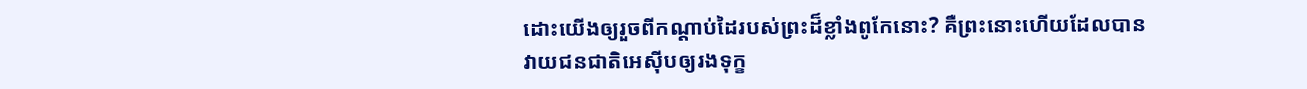ដោះយើងឲ្យរួចពីកណ្ដាប់ដៃរបស់ព្រះដ៏ខ្លាំងពូកែនោះ? គឺព្រះនោះហើយដែលបានវាយជនជាតិអេស៊ីបឲ្យរងទុក្ខ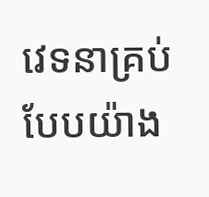វេទនាគ្រប់បែបយ៉ាង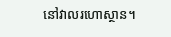នៅវាលរហោស្ថាន។